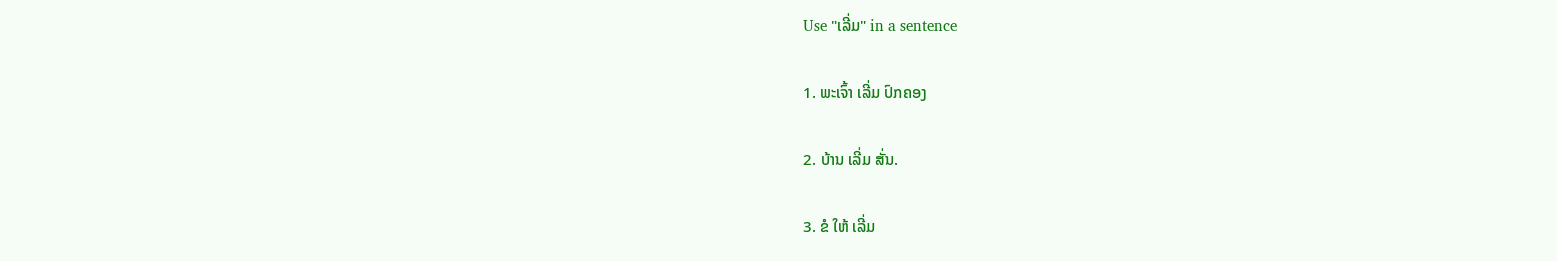Use "ເລີ່ມ" in a sentence

1. ພະເຈົ້າ ເລີ່ມ ປົກຄອງ

2. ບ້ານ ເລີ່ມ ສັ່ນ.

3. ຂໍ ໃຫ້ ເລີ່ມ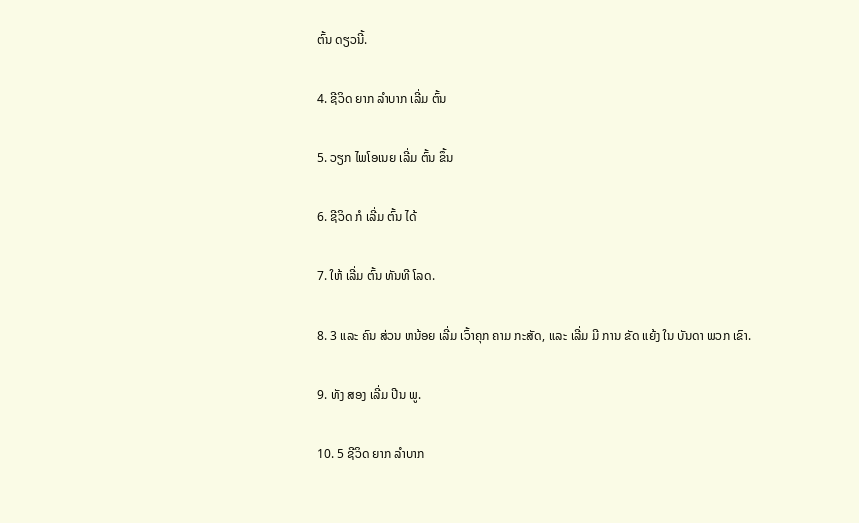ຕົ້ນ ດຽວນີ້.

4. ຊີວິດ ຍາກ ລໍາບາກ ເລີ່ມ ຕົ້ນ

5. ວຽກ ໄພໂອເນຍ ເລີ່ມ ຕົ້ນ ຂຶ້ນ

6. ຊີວິດ ກໍ ເລີ່ມ ຕົ້ນ ໄດ້

7. ໃຫ້ ເລີ່ມ ຕົ້ນ ທັນທີ ໂລດ.

8. 3 ແລະ ຄົນ ສ່ວນ ຫນ້ອຍ ເລີ່ມ ເວົ້າຄຸກ ຄາມ ກະສັດ, ແລະ ເລີ່ມ ມີ ການ ຂັດ ແຍ້ງ ໃນ ບັນດາ ພວກ ເຂົາ.

9. ທັງ ສອງ ເລີ່ມ ປີນ ພູ.

10. 5 ຊີວິດ ຍາກ ລໍາບາກ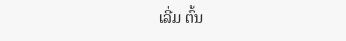ເລີ່ມ ຕົ້ນ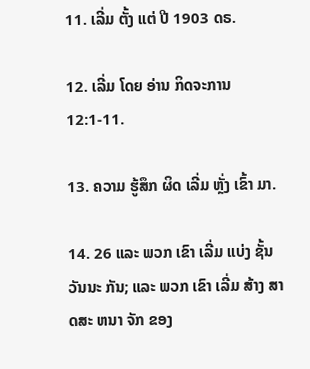11. ເລີ່ມ ຕັ້ງ ແຕ່ ປີ 1903 ດຣ.

12. ເລີ່ມ ໂດຍ ອ່ານ ກິດຈະການ 12:1-11.

13. ຄວາມ ຮູ້ສຶກ ຜິດ ເລີ່ມ ຫຼັ່ງ ເຂົ້າ ມາ.

14. 26 ແລະ ພວກ ເຂົາ ເລີ່ມ ແບ່ງ ຊັ້ນວັນນະ ກັນ; ແລະ ພວກ ເຂົາ ເລີ່ມ ສ້າງ ສາດສະ ຫນາ ຈັກ ຂອງ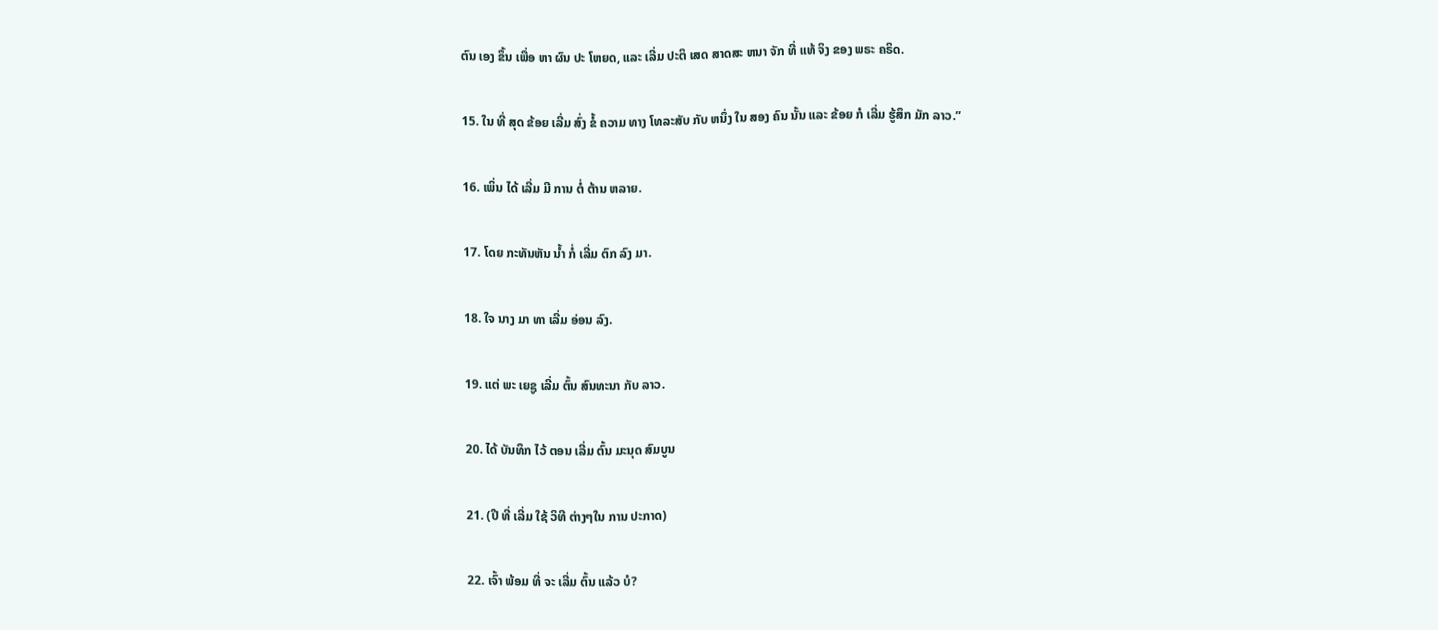ຕົນ ເອງ ຂຶ້ນ ເພື່ອ ຫາ ຜົນ ປະ ໂຫຍດ, ແລະ ເລີ່ມ ປະຕິ ເສດ ສາດສະ ຫນາ ຈັກ ທີ່ ແທ້ ຈິງ ຂອງ ພຣະ ຄຣິດ.

15. ໃນ ທີ່ ສຸດ ຂ້ອຍ ເລີ່ມ ສົ່ງ ຂໍ້ ຄວາມ ທາງ ໂທລະສັບ ກັບ ຫນຶ່ງ ໃນ ສອງ ຄົນ ນັ້ນ ແລະ ຂ້ອຍ ກໍ ເລີ່ມ ຮູ້ສຶກ ມັກ ລາວ.”

16. ເພິ່ນ ໄດ້ ເລີ່ມ ມີ ການ ຕໍ່ ຕ້ານ ຫລາຍ.

17. ໂດຍ ກະທັນຫັນ ນໍ້າ ກໍ່ ເລີ່ມ ຕົກ ລົງ ມາ.

18. ໃຈ ນາງ ມາ ທາ ເລີ່ມ ອ່ອນ ລົງ.

19. ແຕ່ ພະ ເຍຊູ ເລີ່ມ ຕົ້ນ ສົນທະນາ ກັບ ລາວ.

20. ໄດ້ ບັນທຶກ ໄວ້ ຕອນ ເລີ່ມ ຕົ້ນ ມະນຸດ ສົມບູນ

21. (ປີ ທີ່ ເລີ່ມ ໃຊ້ ວິທີ ຕ່າງໆໃນ ການ ປະກາດ)

22. ເຈົ້າ ພ້ອມ ທີ່ ຈະ ເລີ່ມ ຕົ້ນ ແລ້ວ ບໍ?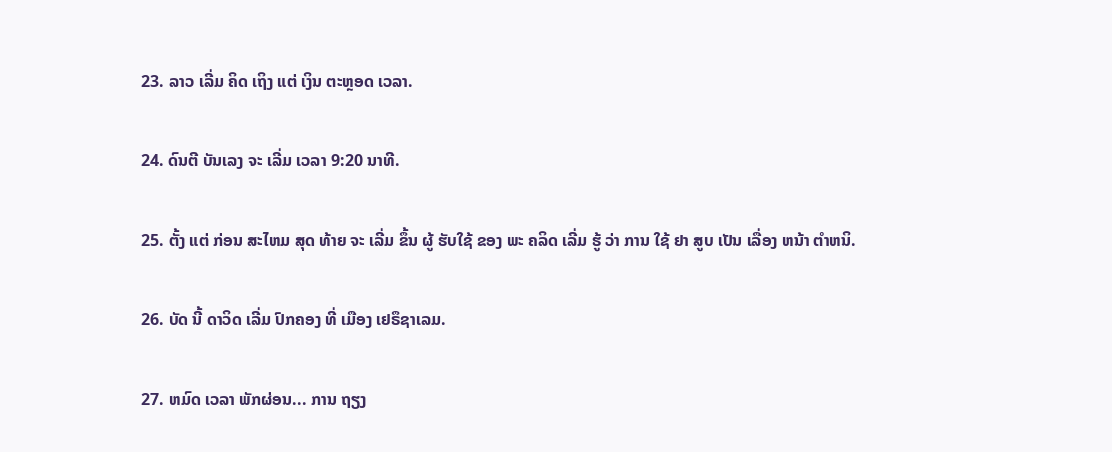23. ລາວ ເລີ່ມ ຄິດ ເຖິງ ແຕ່ ເງິນ ຕະຫຼອດ ເວລາ.

24. ດົນຕີ ບັນເລງ ຈະ ເລີ່ມ ເວລາ 9:20 ນາທີ.

25. ຕັ້ງ ແຕ່ ກ່ອນ ສະໄຫມ ສຸດ ທ້າຍ ຈະ ເລີ່ມ ຂຶ້ນ ຜູ້ ຮັບໃຊ້ ຂອງ ພະ ຄລິດ ເລີ່ມ ຮູ້ ວ່າ ການ ໃຊ້ ຢາ ສູບ ເປັນ ເລື່ອງ ຫນ້າ ຕໍາຫນິ.

26. ບັດ ນີ້ ດາວິດ ເລີ່ມ ປົກຄອງ ທີ່ ເມືອງ ເຢຣຶຊາເລມ.

27. ຫມົດ ເວລາ ພັກຜ່ອນ... ການ ຖຽງ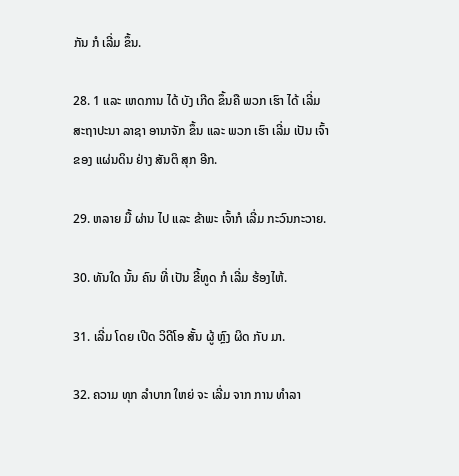ກັນ ກໍ ເລີ່ມ ຂຶ້ນ.

28. 1 ແລະ ເຫດການ ໄດ້ ບັງ ເກີດ ຂຶ້ນຄື ພວກ ເຮົາ ໄດ້ ເລີ່ມ ສະຖາປະນາ ລາຊາ ອານາຈັກ ຂຶ້ນ ແລະ ພວກ ເຮົາ ເລີ່ມ ເປັນ ເຈົ້າຂອງ ແຜ່ນດິນ ຢ່າງ ສັນຕິ ສຸກ ອີກ.

29. ຫລາຍ ມື້ ຜ່ານ ໄປ ແລະ ຂ້າພະ ເຈົ້າກໍ ເລີ່ມ ກະວົນກະວາຍ.

30. ທັນໃດ ນັ້ນ ຄົນ ທີ່ ເປັນ ຂີ້ທູດ ກໍ ເລີ່ມ ຮ້ອງໄຫ້.

31. ເລີ່ມ ໂດຍ ເປີດ ວິດີໂອ ສັ້ນ ຜູ້ ຫຼົງ ຜິດ ກັບ ມາ.

32. ຄວາມ ທຸກ ລໍາບາກ ໃຫຍ່ ຈະ ເລີ່ມ ຈາກ ການ ທໍາລາ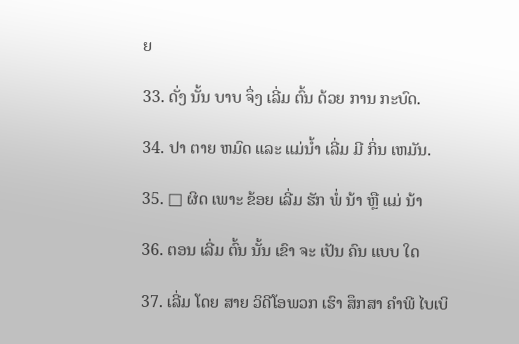ຍ

33. ດັ່ງ ນັ້ນ ບາບ ຈຶ່ງ ເລີ່ມ ຕົ້ນ ດ້ວຍ ການ ກະບົດ.

34. ປາ ຕາຍ ຫມົດ ແລະ ແມ່ນໍ້າ ເລີ່ມ ມີ ກິ່ນ ເຫມັນ.

35. □ ຜິດ ເພາະ ຂ້ອຍ ເລີ່ມ ຮັກ ພໍ່ ນ້າ ຫຼື ແມ່ ນ້າ

36. ຕອນ ເລີ່ມ ຕົ້ນ ນັ້ນ ເຂົາ ຈະ ເປັນ ຄົນ ແບບ ໃດ

37. ເລີ່ມ ໂດຍ ສາຍ ວິດີໂອພວກ ເຮົາ ສຶກສາ ຄໍາພີ ໄບເບິ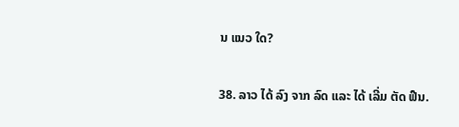ນ ແນວ ໃດ?

38. ລາວ ໄດ້ ລົງ ຈາກ ລົດ ແລະ ໄດ້ ເລີ່ມ ຕັດ ຟືນ.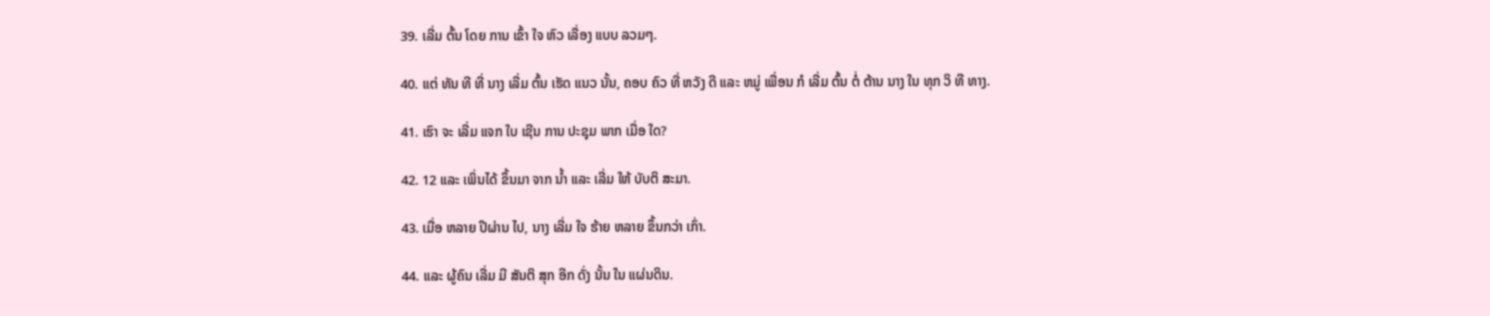39. ເລີ່ມ ຕົ້ນ ໂດຍ ການ ເຂົ້າ ໃຈ ຫົວ ເລື່ອງ ແບບ ລວມໆ.

40. ແຕ່ ທັນ ທີ ທີ່ ນາງ ເລີ່ມ ຕົ້ນ ເຮັດ ແນວ ນັ້ນ, ຄອບ ຄົວ ທີ່ ຫວັງ ດີ ແລະ ຫມູ່ ເພື່ອນ ກໍ ເລີ່ມ ຕົ້ນ ຕໍ່ ຕ້ານ ນາງ ໃນ ທຸກ ວິ ທີ ທາງ.

41. ເຮົາ ຈະ ເລີ່ມ ແຈກ ໃບ ເຊີນ ການ ປະຊຸມ ພາກ ເມື່ອ ໃດ?

42. 12 ແລະ ເພິ່ນໄດ້ ຂຶ້ນມາ ຈາກ ນ້ຳ ແລະ ເລີ່ມ ໃຫ້ ບັບຕິ ສະມາ.

43. ເມື່ອ ຫລາຍ ປີຜ່ານ ໄປ, ນາງ ເລີ່ມ ໃຈ ຮ້າຍ ຫລາຍ ຂຶ້ນກວ່າ ເກົ່າ.

44. ແລະ ຜູ້ຄົນ ເລີ່ມ ມີ ສັນຕິ ສຸກ ອີກ ດັ່ງ ນັ້ນ ໃນ ແຜ່ນດິນ.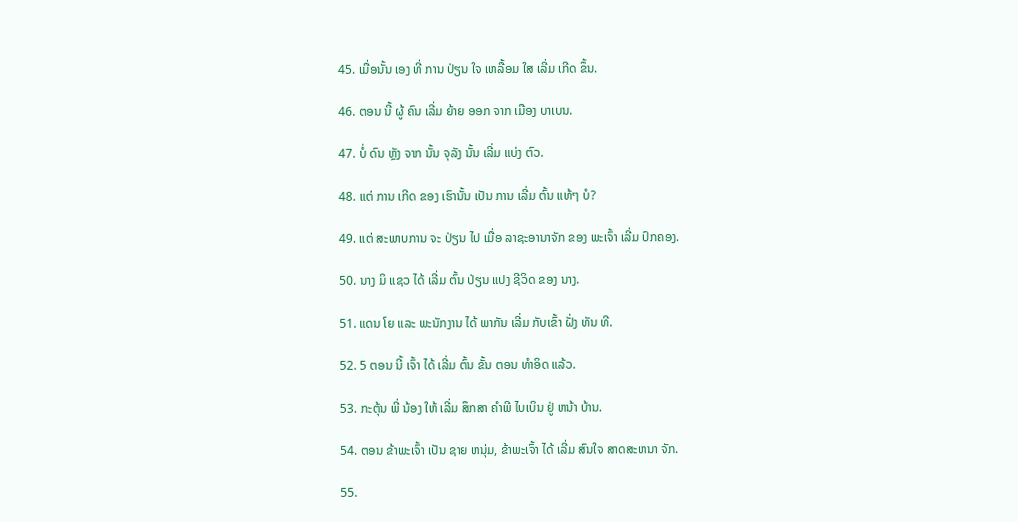45. ເມື່ອນັ້ນ ເອງ ທີ່ ການ ປ່ຽນ ໃຈ ເຫລື້ອມ ໃສ ເລີ່ມ ເກີດ ຂຶ້ນ.

46. ຕອນ ນີ້ ຜູ້ ຄົນ ເລີ່ມ ຍ້າຍ ອອກ ຈາກ ເມືອງ ບາເບນ.

47. ບໍ່ ດົນ ຫຼັງ ຈາກ ນັ້ນ ຈຸລັງ ນັ້ນ ເລີ່ມ ແບ່ງ ຕົວ.

48. ແຕ່ ການ ເກີດ ຂອງ ເຮົານັ້ນ ເປັນ ການ ເລີ່ມ ຕົ້ນ ແທ້ໆ ບໍ?

49. ແຕ່ ສະພາບການ ຈະ ປ່ຽນ ໄປ ເມື່ອ ລາຊະອານາຈັກ ຂອງ ພະເຈົ້າ ເລີ່ມ ປົກຄອງ.

50. ນາງ ມິ ແຊວ ໄດ້ ເລີ່ມ ຕົ້ນ ປ່ຽນ ແປງ ຊີວິດ ຂອງ ນາງ.

51. ແດນ ໂຍ ແລະ ພະນັກງານ ໄດ້ ພາກັນ ເລີ່ມ ກັບເຂົ້າ ຝັ່ງ ທັນ ທີ.

52. 5 ຕອນ ນີ້ ເຈົ້າ ໄດ້ ເລີ່ມ ຕົ້ນ ຂັ້ນ ຕອນ ທໍາອິດ ແລ້ວ.

53. ກະຕຸ້ນ ພີ່ ນ້ອງ ໃຫ້ ເລີ່ມ ສຶກສາ ຄໍາພີ ໄບເບິນ ຢູ່ ຫນ້າ ບ້ານ.

54. ຕອນ ຂ້າພະເຈົ້າ ເປັນ ຊາຍ ຫນຸ່ມ, ຂ້າພະເຈົ້າ ໄດ້ ເລີ່ມ ສົນໃຈ ສາດສະຫນາ ຈັກ.

55.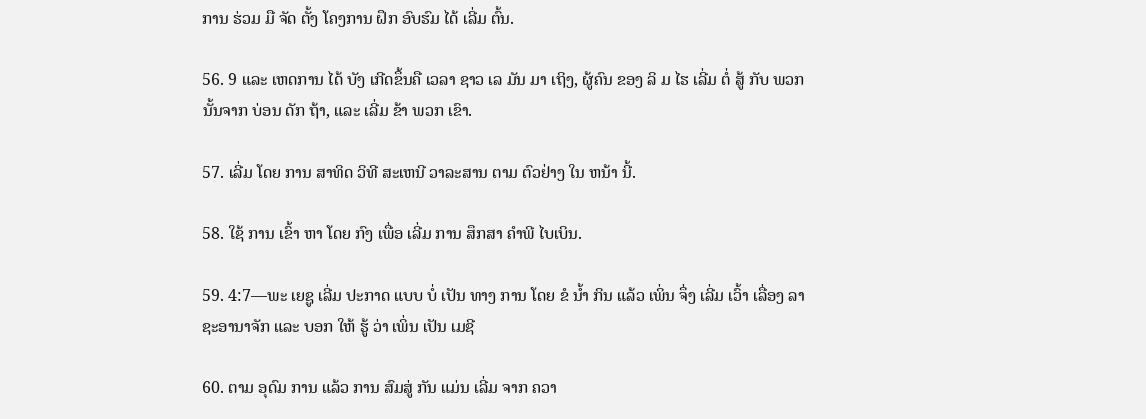ການ ຮ່ວມ ມື ຈັດ ຕັ້ງ ໂຄງການ ຝຶກ ອົບຮົມ ໄດ້ ເລີ່ມ ຕົ້ນ.

56. 9 ແລະ ເຫດການ ໄດ້ ບັງ ເກີດຂຶ້ນຄື ເວລາ ຊາວ ເລ ມັນ ມາ ເຖິງ, ຜູ້ຄົນ ຂອງ ລິ ມ ໄຮ ເລີ່ມ ຕໍ່ ສູ້ ກັບ ພວກ ນັ້ນຈາກ ບ່ອນ ດັກ ຖ້າ, ແລະ ເລີ່ມ ຂ້າ ພວກ ເຂົາ.

57. ເລີ່ມ ໂດຍ ການ ສາທິດ ວິທີ ສະເຫນີ ວາລະສານ ຕາມ ຕົວຢ່າງ ໃນ ຫນ້າ ນີ້.

58. ໃຊ້ ການ ເຂົ້າ ຫາ ໂດຍ ກົງ ເພື່ອ ເລີ່ມ ການ ສຶກສາ ຄໍາພີ ໄບເບິນ.

59. 4:7—ພະ ເຍຊູ ເລີ່ມ ປະກາດ ແບບ ບໍ່ ເປັນ ທາງ ການ ໂດຍ ຂໍ ນໍ້າ ກິນ ແລ້ວ ເພິ່ນ ຈຶ່ງ ເລີ່ມ ເວົ້າ ເລື່ອງ ລາຊະອານາຈັກ ແລະ ບອກ ໃຫ້ ຮູ້ ວ່າ ເພິ່ນ ເປັນ ເມຊີ

60. ຕາມ ອຸດົມ ການ ແລ້ວ ການ ສົມສູ່ ກັນ ແມ່ນ ເລີ່ມ ຈາກ ຄວາ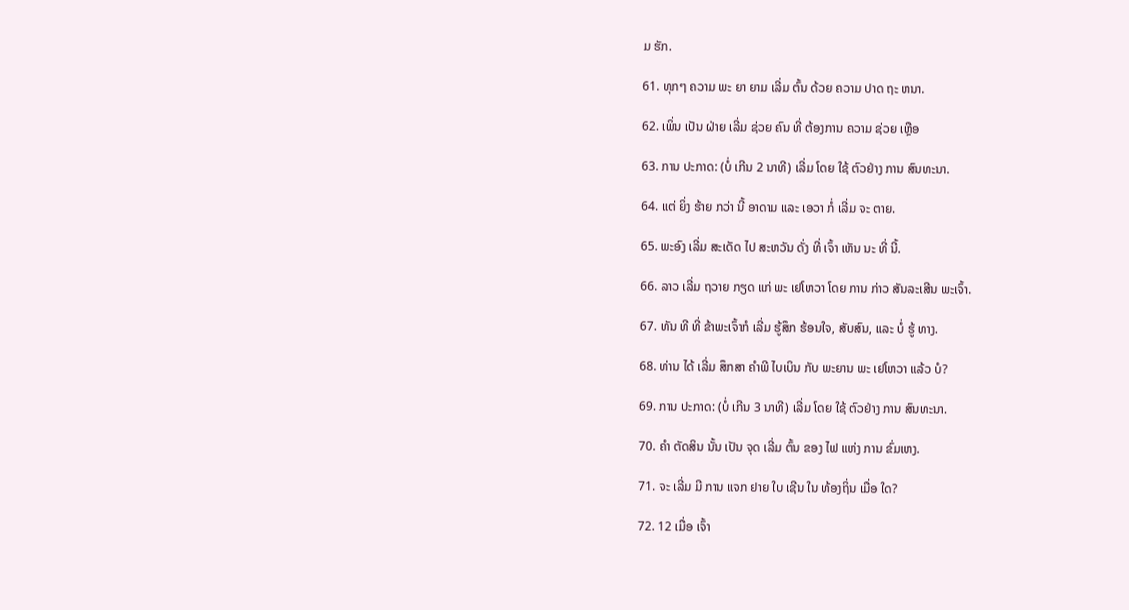ມ ຮັກ.

61. ທຸກໆ ຄວາມ ພະ ຍາ ຍາມ ເລີ່ມ ຕົ້ນ ດ້ວຍ ຄວາມ ປາດ ຖະ ຫນາ.

62. ເພິ່ນ ເປັນ ຝ່າຍ ເລີ່ມ ຊ່ວຍ ຄົນ ທີ່ ຕ້ອງການ ຄວາມ ຊ່ວຍ ເຫຼືອ

63. ການ ປະກາດ: (ບໍ່ ເກີນ 2 ນາທີ) ເລີ່ມ ໂດຍ ໃຊ້ ຕົວຢ່າງ ການ ສົນທະນາ.

64. ແຕ່ ຍິ່ງ ຮ້າຍ ກວ່າ ນີ້ ອາດາມ ແລະ ເອວາ ກໍ່ ເລີ່ມ ຈະ ຕາຍ.

65. ພະອົງ ເລີ່ມ ສະເດັດ ໄປ ສະຫວັນ ດັ່ງ ທີ່ ເຈົ້າ ເຫັນ ນະ ທີ່ ນີ້.

66. ລາວ ເລີ່ມ ຖວາຍ ກຽດ ແກ່ ພະ ເຢໂຫວາ ໂດຍ ການ ກ່າວ ສັນລະເສີນ ພະເຈົ້າ.

67. ທັນ ທີ ທີ່ ຂ້າພະເຈົ້າກໍ ເລີ່ມ ຮູ້ສຶກ ຮ້ອນໃຈ, ສັບສົນ, ແລະ ບໍ່ ຮູ້ ທາງ.

68. ທ່ານ ໄດ້ ເລີ່ມ ສຶກສາ ຄໍາພີ ໄບເບິນ ກັບ ພະຍານ ພະ ເຢໂຫວາ ແລ້ວ ບໍ?

69. ການ ປະກາດ: (ບໍ່ ເກີນ 3 ນາທີ) ເລີ່ມ ໂດຍ ໃຊ້ ຕົວຢ່າງ ການ ສົນທະນາ.

70. ຄໍາ ຕັດສິນ ນັ້ນ ເປັນ ຈຸດ ເລີ່ມ ຕົ້ນ ຂອງ ໄຟ ແຫ່ງ ການ ຂົ່ມເຫງ.

71. ຈະ ເລີ່ມ ມີ ການ ແຈກ ຢາຍ ໃບ ເຊີນ ໃນ ທ້ອງຖິ່ນ ເມື່ອ ໃດ?

72. 12 ເມື່ອ ເຈົ້າ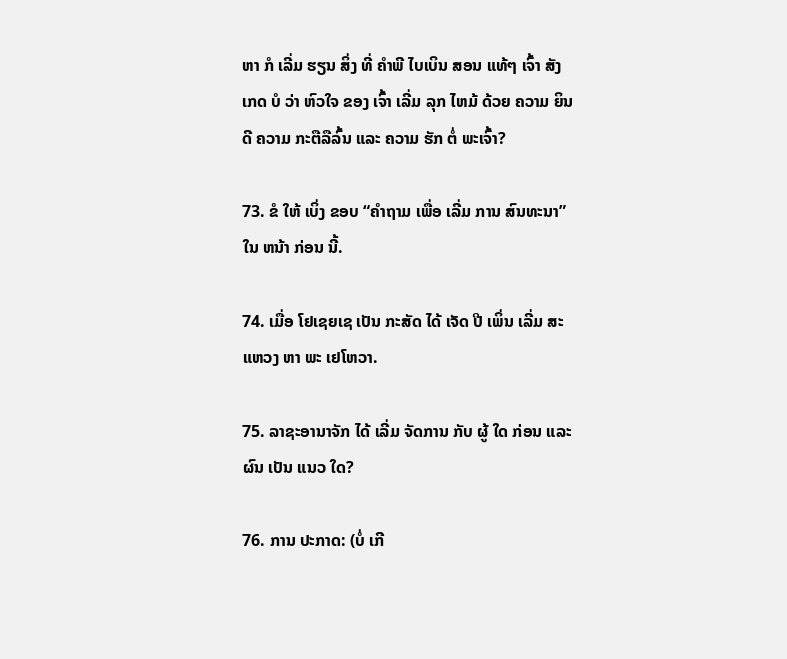ຫາ ກໍ ເລີ່ມ ຮຽນ ສິ່ງ ທີ່ ຄໍາພີ ໄບເບິນ ສອນ ແທ້ໆ ເຈົ້າ ສັງເກດ ບໍ ວ່າ ຫົວໃຈ ຂອງ ເຈົ້າ ເລີ່ມ ລຸກ ໄຫມ້ ດ້ວຍ ຄວາມ ຍິນດີ ຄວາມ ກະຕືລືລົ້ນ ແລະ ຄວາມ ຮັກ ຕໍ່ ພະເຈົ້າ?

73. ຂໍ ໃຫ້ ເບິ່ງ ຂອບ “ຄໍາຖາມ ເພື່ອ ເລີ່ມ ການ ສົນທະນາ” ໃນ ຫນ້າ ກ່ອນ ນີ້.

74. ເມື່ອ ໂຢເຊຍເຊ ເປັນ ກະສັດ ໄດ້ ເຈັດ ປີ ເພິ່ນ ເລີ່ມ ສະແຫວງ ຫາ ພະ ເຢໂຫວາ.

75. ລາຊະອານາຈັກ ໄດ້ ເລີ່ມ ຈັດການ ກັບ ຜູ້ ໃດ ກ່ອນ ແລະ ຜົນ ເປັນ ແນວ ໃດ?

76. ການ ປະກາດ: (ບໍ່ ເກີ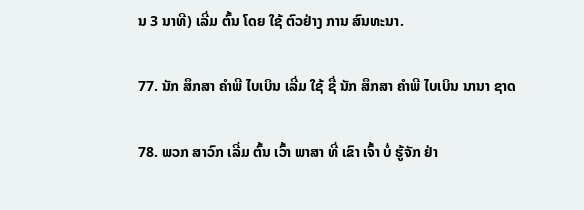ນ 3 ນາທີ) ເລີ່ມ ຕົ້ນ ໂດຍ ໃຊ້ ຕົວຢ່າງ ການ ສົນທະນາ.

77. ນັກ ສຶກສາ ຄໍາພີ ໄບເບິນ ເລີ່ມ ໃຊ້ ຊື່ ນັກ ສຶກສາ ຄໍາພີ ໄບເບິນ ນານາ ຊາດ

78. ພວກ ສາວົກ ເລີ່ມ ຕົ້ນ ເວົ້າ ພາສາ ທີ່ ເຂົາ ເຈົ້າ ບໍ່ ຮູ້ຈັກ ຢ່າ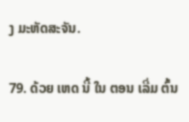ງ ມະຫັດສະຈັນ.

79. ດ້ວຍ ເຫດ ນີ້ ໃນ ຕອນ ເລີ່ມ ຕົ້ນ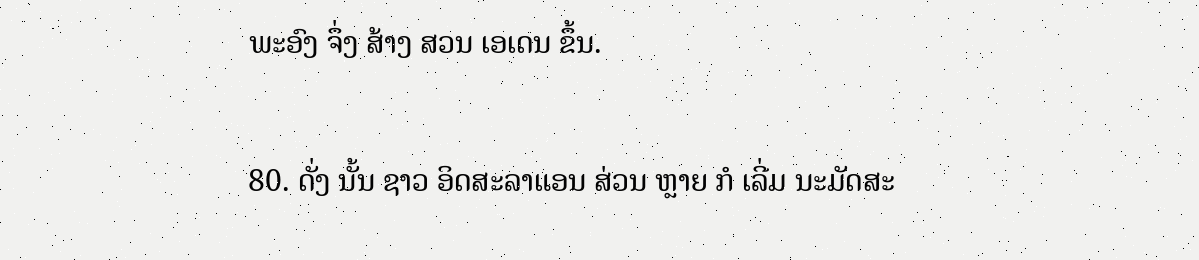ພະອົງ ຈຶ່ງ ສ້າງ ສວນ ເອເດນ ຂຶ້ນ.

80. ດັ່ງ ນັ້ນ ຊາວ ອິດສະລາແອນ ສ່ວນ ຫຼາຍ ກໍ ເລີ່ມ ນະມັດສະ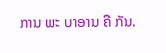ການ ພະ ບາອານ ຄື ກັນ.